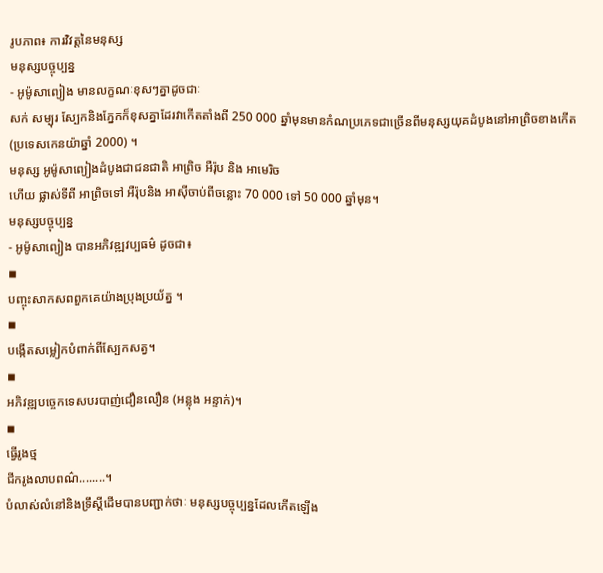រូបភាព៖ ការវិវត្តនៃមនុស្ស
មនុស្សបច្ចុប្បន្ន
- អូម៉ូសាព្យៀង មានលក្ខណៈខុសៗគ្នាដូចជាៈ
សក់ សម្បុរ ស្បែកនិងភ្នែកក៏ខុសគ្នាដែរវាកើតតាំងពី 250 000 ឆ្នាំមុនមានកំណប្រភេទជាច្រើនពីមនុស្សយុគដំបូងនៅអាព្រិចខាងកើត
(ប្រទេសកេនយ៉ាឆ្នាំ 2000) ។
មនុស្ស អូម៉ូសាព្យៀងដំបូងជាជនជាតិ អាព្រិច អឺរ៉ុប និង អាមេរិច
ហើយ ផ្លាស់ទីពី អាព្រិចទៅ អឺរ៉ុបនិង អាស៊ីចាប់ពីចន្លោះ 70 000 ទៅ 50 000 ឆ្នាំមុន។
មនុស្សបច្ចុប្បន្ន
- អូម៉ូសាព្យៀង បានអភិវឌ្ឍវប្បធម៌ ដូចជា៖
◾
បញ្ចុះសាកសពពួកគេយ៉ាងប្រុងប្រយ័ត្ន ។
◾
បង្កើតសម្លៀកបំពាក់ពីស្បែកសត្វ។
◾
អភិវឌ្ឍបច្ចេកទេសបរបាញ់ជឿនលឿន (អន្លុង អន្ទាក់)។
◾
ធ្វើរូងថ្ម
ជីករូងលាបពណ៌........។
បំលាស់លំនៅនិងទ្រឹស្ដីដើមបានបញ្ជាក់ថាៈ មនុស្សបច្ចុប្បន្នដែលកើតឡើង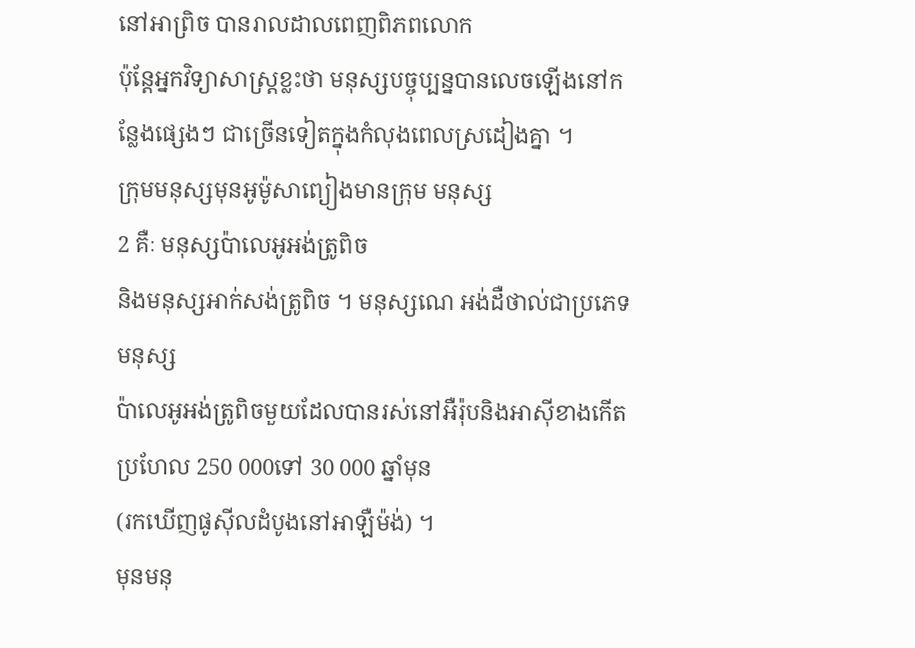នៅអាព្រិច បានរាលដាលពេញពិភពលោក
ប៉ុន្តែអ្នកវិទ្យាសាស្ត្រខ្លះថា មនុស្សបច្ចុប្បន្នបានលេចឡើងនៅកន្លែងផ្សេងៗ ជាច្រើនទៀតក្នុងកំលុងពេលស្រដៀងគ្នា ។
ក្រុមមនុស្សមុនអូម៉ូសាព្យៀងមានក្រុម មនុស្ស
2 គឺៈ មនុស្សប៉ាលេអូអង់ត្រូពិច
និងមនុស្សអាក់សង់ត្រូពិច ។ មនុស្សណេ អង់ដឺថាល់ជាប្រភេទមនុស្ស
ប៉ាលេអូអង់ត្រូពិចមួយដែលបានរស់នៅអឺរ៉ុបនិងអាស៊ីខាងកើត ប្រហែល 250 000ទៅ 30 000 ឆ្នាំមុន
(រកឃើញផូស៊ីលដំបូងនៅអាឡឺម៉ង់) ។
មុនមនុ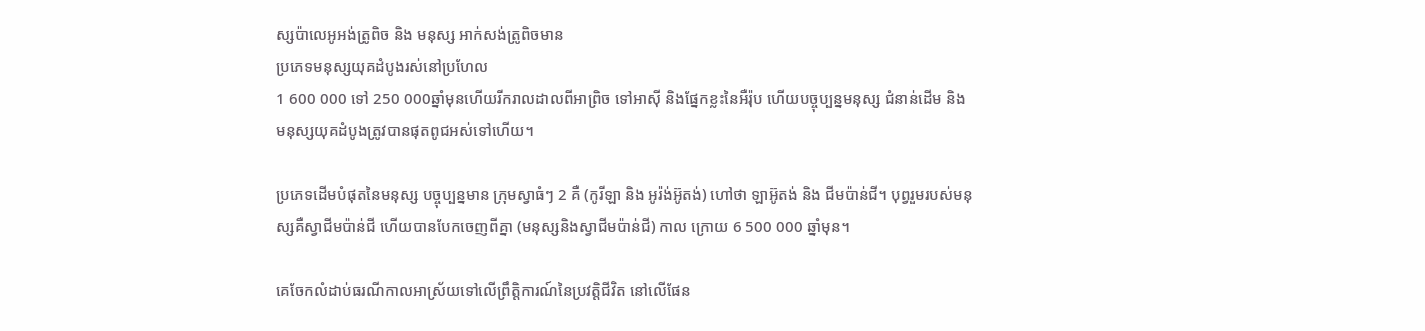ស្សប៉ាលេអូអង់ត្រូពិច និង មនុស្ស អាក់សង់ត្រូពិចមាន
ប្រភេទមនុស្សយុគដំបូងរស់នៅប្រហែល
1 600 000 ទៅ 250 000ឆ្នាំមុនហើយរីករាលដាលពីអាព្រិច ទៅអាស៊ី និងផ្នែកខ្លះនៃអឺរ៉ុប ហើយបច្ចុប្បន្នមនុស្ស ជំនាន់ដើម និង មនុស្សយុគដំបូងត្រូវបានផុតពូជអស់ទៅហើយ។

ប្រភេទដើមបំផុតនៃមនុស្ស បច្ចុប្បន្នមាន ក្រុមស្វាធំៗ 2 គឺ (កូរីឡា និង អូរ៉ង់អ៊ូតង់) ហៅថា ឡាអ៊ូតង់ និង ជីមប៉ាន់ជី។ បុព្វរួមរបស់មនុស្សគឺស្វាជីមប៉ាន់ជី ហើយបានបែកចេញពីគ្នា (មនុស្សនិងស្វាជីមប៉ាន់ជី) កាល ក្រោយ 6 500 000 ឆ្នាំមុន។

គេចែកលំដាប់ធរណីកាលអាស្រ័យទៅលើព្រឹត្តិការណ៍នៃប្រវត្តិជីវិត នៅលើផែន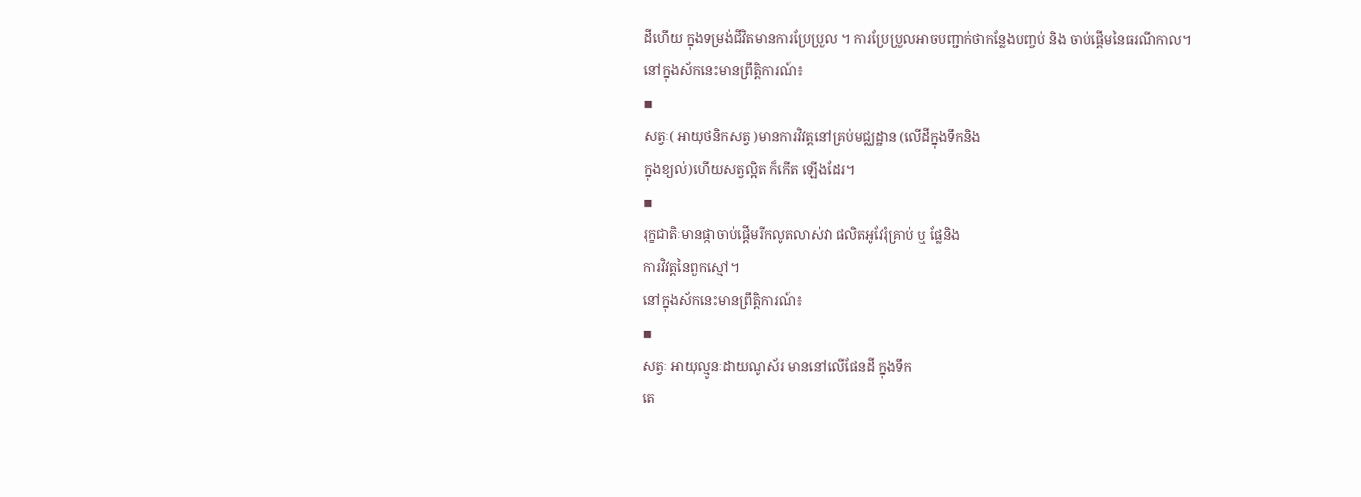ដីហើយ ក្នុងទម្រង់ជីវិតមានការប្រែប្រួល ។ ការប្រែប្រួលអាចបញ្ជាក់ថាកន្លែងបញ្ចប់ និង ចាប់ផ្ដើមនៃធរណីកាល។
នៅក្នុងស័កនេះមានព្រឹត្តិការណ៍៖
◾
សត្វៈ( អាយុថនិកសត្វ )មានការវិវត្តនៅគ្រប់មជ្ឈដ្ឋាន (លើដីក្នុងទឹកនិង
ក្នុងខ្យល់)ហើយសត្វល្អិត ក៏កើត ឡើងដែរ។
◾
រុក្ខជាតិៈមានផ្កាចាប់ផ្ដើមរីកលូតលាស់វា ផលិតអូវែរុំគ្រាប់ ឬ ផ្លែនិង
ការវិវត្តនៃពួកស្មៅ។
នៅក្នុងស័កនេះមានព្រឹត្តិការណ៍៖
◾
សត្វៈ អាយុល្មូនៈដាយណូស័រ មាននៅលើផែនដី ក្នុងទឹក
តេ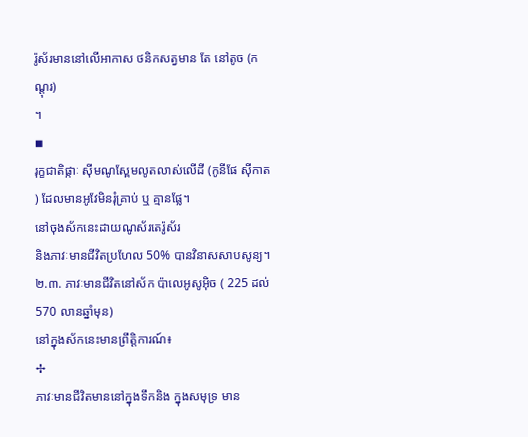រ៉ូស័រមាននៅលើអាកាស ថនិកសត្វមាន តែ នៅតូច (កណ្ដុរ)
។
◾
រុក្ខជាតិផ្កាៈ ស៊ីមណូស្ពែមលូតលាស់លើដី (កូនីផែ ស៊ីកាត
) ដែលមានអូវែមិនរុំគ្រាប់ ឬ គ្មានផ្លែ។
នៅចុងស័កនេះដាយណូស័រតេរ៉ូស័រ
និងភាវៈមានជីវិតប្រហែល 50% បានវិនាសសាបសូន្យ។
២.៣. ភាវៈមានជីវិតនៅស័ក ប៉ាលេអូសូអ៊ិច ( 225 ដល់ 570 លានឆ្នាំមុន)
នៅក្នុងស័កនេះមានព្រឹត្តិការណ៍៖
✢
ភាវៈមានជីវិតមាននៅក្នុងទឹកនិង ក្នុងសមុទ្រ មាន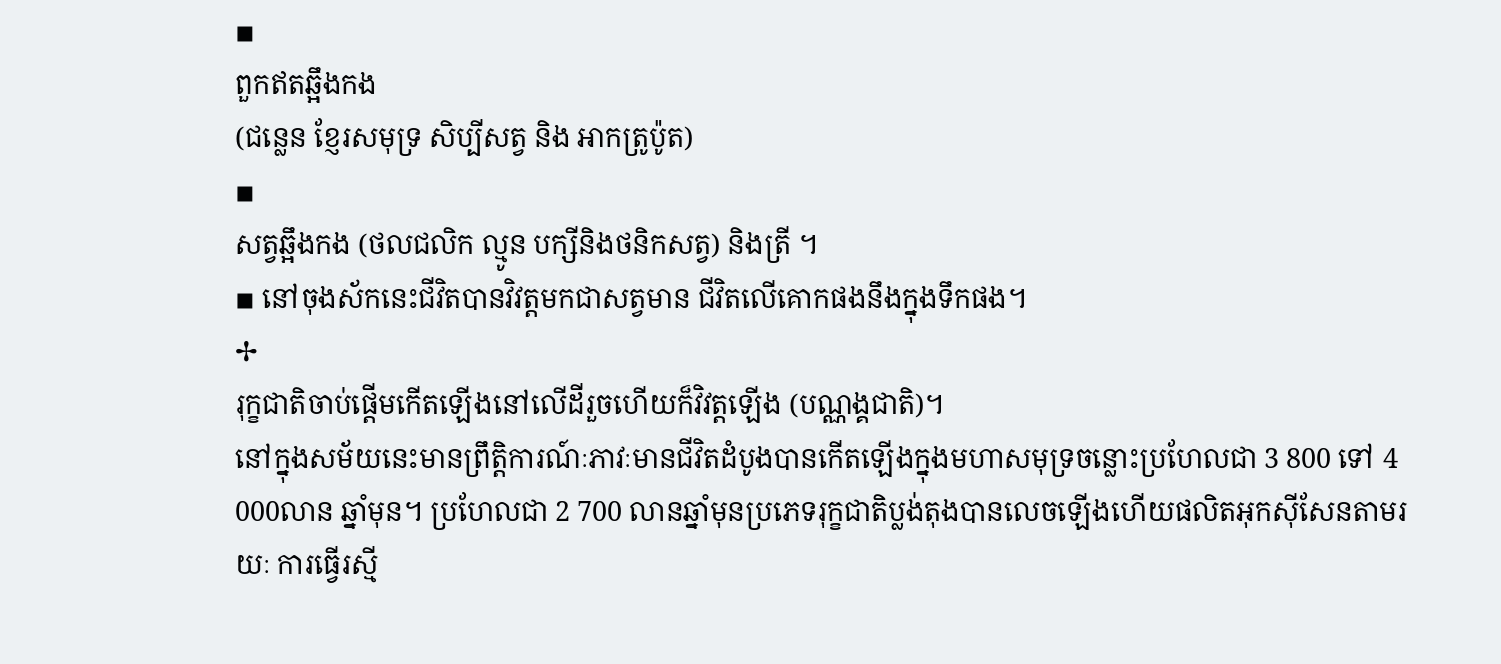◾
ពួកឥតឆ្អឹងកង
(ជន្លេន ខ្ញែរសមុទ្រ សិប្បីសត្វ និង អាកត្រូប៉ូត)
◾
សត្វឆ្អឹងកង (ថលជលិក ល្មូន បក្សីនិងថនិកសត្វ) និងត្រី ។
◾ នៅចុងស័កនេះជីវិតបានវិវត្តមកជាសត្វមាន ជីវិតលើគោកផងនឹងក្នុងទឹកផង។
✢
រុក្ខជាតិចាប់ផ្ដើមកើតឡើងនៅលើដីរួចហើយក៏វិវត្តឡើង (បណ្ណង្គជាតិ)។
នៅក្នុងសម័យនេះមានព្រឹត្តិការណ៍ៈភាវៈមានជីវិតដំបូងបានកើតឡើងក្នុងមហាសមុទ្រចន្លោះប្រហែលជា 3 800 ទៅ 4 000លាន ឆ្នាំមុន។ ប្រហែលជា 2 700 លានឆ្នាំមុនប្រភេទរុក្ខជាតិប្លង់តុងបានលេចឡើងហើយផលិតអុកស៊ីសែនតាមរយៈ ការធ្វើរស្មី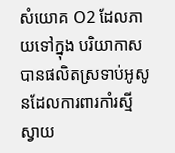សំយោគ O2 ដែលភាយទៅក្នុង បរិយាកាសបានផលិតស្រទាប់អូសូនដែលការពារកាំរស្មី ស្វាយ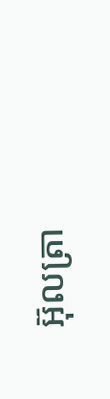អ៊ុលត្រា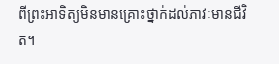ពីព្រះអាទិត្យមិនមានគ្រោះថ្នាក់ដល់ភាវៈមានជីវិត។